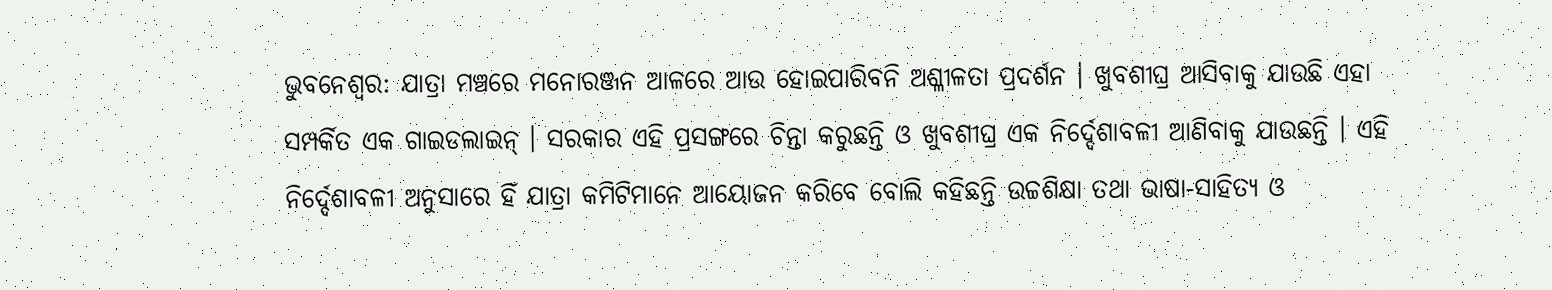ଭୁବନେଶ୍ୱର: ଯାତ୍ରା ମଞ୍ଚରେ ମନୋରଞ୍ଜନ ଆଳରେ ଆଉ ହୋଇପାରିବନି ଅଶ୍ଳୀଳତା ପ୍ରଦର୍ଶନ । ଖୁବଶୀଘ୍ର ଆସିବାକୁ ଯାଉଛି ଏହା ସମ୍ପର୍କିତ ଏକ ଗାଇଡଲାଇନ୍ । ସରକାର ଏହି ପ୍ରସଙ୍ଗରେ ଚିନ୍ତା କରୁଛନ୍ତି ଓ ଖୁବଶୀଘ୍ର ଏକ ନିର୍ଦ୍ଦେଶାବଳୀ ଆଣିବାକୁ ଯାଉଛନ୍ତି । ଏହି ନିର୍ଦ୍ଦେଶାବଳୀ ଅନୁସାରେ ହିଁ ଯାତ୍ରା କମିଟିମାନେ ଆୟୋଜନ କରିବେ ବୋଲି କହିଛନ୍ତି ଉଚ୍ଚଶିକ୍ଷା ତଥା ଭାଷା-ସାହିତ୍ୟ ଓ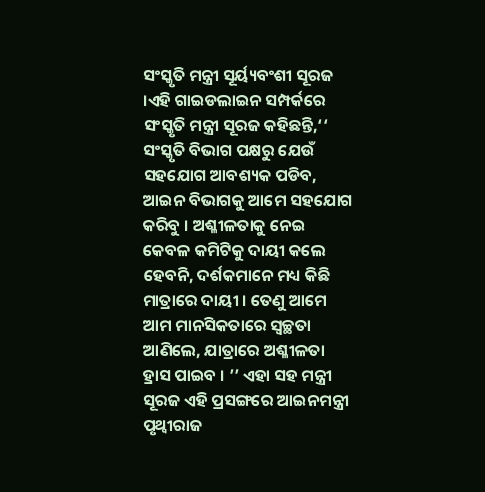ସଂସ୍କୃତି ମନ୍ତ୍ରୀ ସୂର୍ୟ୍ୟବଂଶୀ ସୂରଜ ।ଏହି ଗାଇଡଲାଇନ ସମ୍ପର୍କରେ ସଂସ୍କୃତି ମନ୍ତ୍ରୀ ସୂରଜ କହିଛନ୍ତି,‘‘ ସଂସ୍କୃତି ବିଭାଗ ପକ୍ଷରୁ ଯେଉଁ ସହଯୋଗ ଆବଶ୍ୟକ ପଡିବ, ଆଇନ ବିଭାଗକୁ ଆମେ ସହଯୋଗ କରିବୁ । ଅଶ୍ଳୀଳତାକୁ ନେଇ କେବଳ କମିଟିକୁ ଦାୟୀ କଲେ ହେବନି, ଦର୍ଶକମାନେ ମଧ୍ୟ କିଛି ମାତ୍ରାରେ ଦାୟୀ । ତେଣୁ ଆମେ ଆମ ମାନସିକତାରେ ସ୍ୱଚ୍ଛତା ଆଣିଲେ, ଯାତ୍ରାରେ ଅଶ୍ଳୀଳତା ହ୍ରାସ ପାଇବ । ’’ ଏହା ସହ ମନ୍ତ୍ରୀ ସୂରଜ ଏହି ପ୍ରସଙ୍ଗରେ ଆଇନମନ୍ତ୍ରୀ ପୃଥ୍ୱୀରାଜ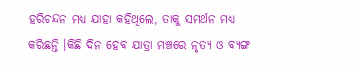ହରିଚନ୍ଦନ ମଧ୍ୟ ଯାହା କହିଥିଲେ, ତାକୁ ସମର୍ଥନ ମଧ୍ୟ କରିଛନ୍ତି ।କିଛି ଦିନ ହେବ ଯାତ୍ରା ମଞ୍ଚରେ ନୃତ୍ୟ ଓ ବ୍ୟଙ୍ଗ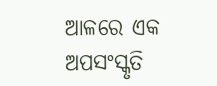ଆଳରେ ଏକ ଅପସଂସ୍କୃତି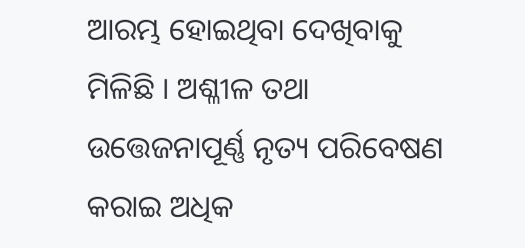ଆରମ୍ଭ ହୋଇଥିବା ଦେଖିବାକୁ ମିଳିଛି । ଅଶ୍ଳୀଳ ତଥା ଉତ୍ତେଜନାପୂର୍ଣ୍ଣ ନୃତ୍ୟ ପରିବେଷଣ କରାଇ ଅଧିକ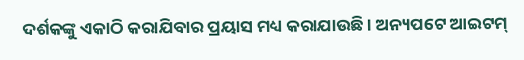ଦର୍ଶକଙ୍କୁ ଏକାଠି କରାଯିବାର ପ୍ରୟାସ ମଧ୍ୟ କରାଯାଉଛି । ଅନ୍ୟପଟେ ଆଇଟମ୍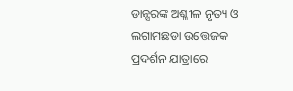ଡାନ୍ସରଙ୍କ ଅଶ୍ଳୀଳ ନୃତ୍ୟ ଓ ଲଗାମଛଡା ଉତ୍ତେଜକ ପ୍ରଦର୍ଶନ ଯାତ୍ରାରେ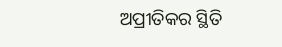ଅପ୍ରୀତିକର ସ୍ଥିତି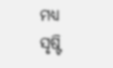ମଧ୍ୟ ସୃଷ୍ଟି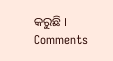କରୁଛି ।
Comments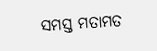ସମସ୍ତ ମତାମତ